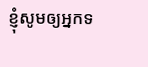ខ្ញុំសូមឲ្យអ្នកទ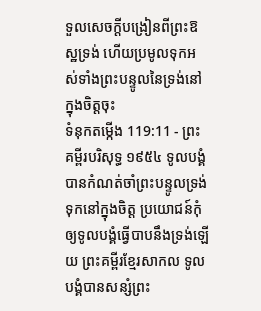ទួលសេចក្ដីបង្រៀនពីព្រះឱស្ឋទ្រង់ ហើយប្រមូលទុកអស់ទាំងព្រះបន្ទូលនៃទ្រង់នៅក្នុងចិត្តចុះ
ទំនុកតម្កើង 119:11 - ព្រះគម្ពីរបរិសុទ្ធ ១៩៥៤ ទូលបង្គំបានកំណត់ចាំព្រះបន្ទូលទ្រង់ទុកនៅក្នុងចិត្ត ប្រយោជន៍កុំឲ្យទូលបង្គំធ្វើបាបនឹងទ្រង់ឡើយ ព្រះគម្ពីរខ្មែរសាកល ទូលបង្គំបានសន្សំព្រះ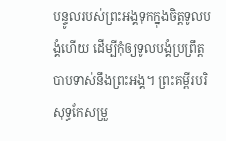បន្ទូលរបស់ព្រះអង្គទុកក្នុងចិត្តទូលបង្គំហើយ ដើម្បីកុំឲ្យទូលបង្គំប្រព្រឹត្តបាបទាស់នឹងព្រះអង្គ។ ព្រះគម្ពីរបរិសុទ្ធកែសម្រួ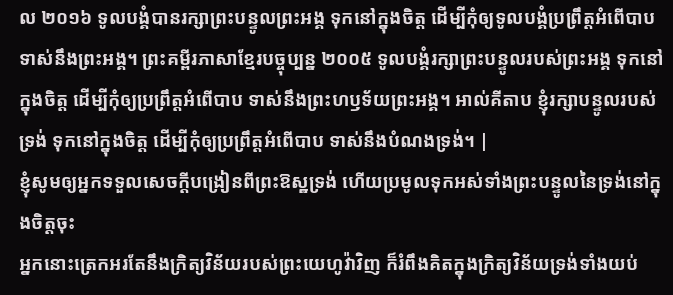ល ២០១៦ ទូលបង្គំបានរក្សាព្រះបន្ទូលព្រះអង្គ ទុកនៅក្នុងចិត្ត ដើម្បីកុំឲ្យទូលបង្គំប្រព្រឹត្តអំពើបាប ទាស់នឹងព្រះអង្គ។ ព្រះគម្ពីរភាសាខ្មែរបច្ចុប្បន្ន ២០០៥ ទូលបង្គំរក្សាព្រះបន្ទូលរបស់ព្រះអង្គ ទុកនៅក្នុងចិត្ត ដើម្បីកុំឲ្យប្រព្រឹត្តអំពើបាប ទាស់នឹងព្រះហឫទ័យព្រះអង្គ។ អាល់គីតាប ខ្ញុំរក្សាបន្ទូលរបស់ទ្រង់ ទុកនៅក្នុងចិត្ត ដើម្បីកុំឲ្យប្រព្រឹត្តអំពើបាប ទាស់នឹងបំណងទ្រង់។ |
ខ្ញុំសូមឲ្យអ្នកទទួលសេចក្ដីបង្រៀនពីព្រះឱស្ឋទ្រង់ ហើយប្រមូលទុកអស់ទាំងព្រះបន្ទូលនៃទ្រង់នៅក្នុងចិត្តចុះ
អ្នកនោះត្រេកអរតែនឹងក្រិត្យវិន័យរបស់ព្រះយេហូវ៉ាវិញ ក៏រំពឹងគិតក្នុងក្រិត្យវិន័យទ្រង់ទាំងយប់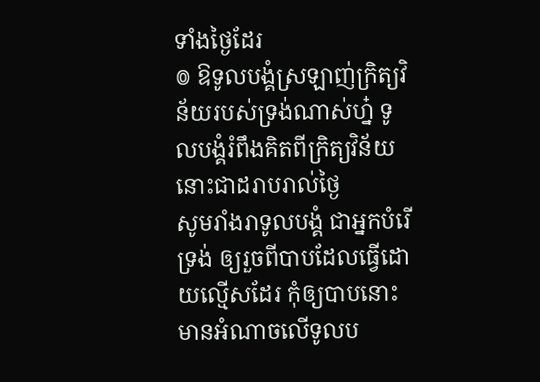ទាំងថ្ងៃដែរ
៙ ឱទូលបង្គំស្រឡាញ់ក្រិត្យវិន័យរបស់ទ្រង់ណាស់ហ្ន៎ ទូលបង្គំរំពឹងគិតពីក្រិត្យវិន័យនោះជាដរាបរាល់ថ្ងៃ
សូមរាំងរាទូលបង្គំ ជាអ្នកបំរើទ្រង់ ឲ្យរួចពីបាបដែលធ្វើដោយល្មើសដែរ កុំឲ្យបាបនោះមានអំណាចលើទូលប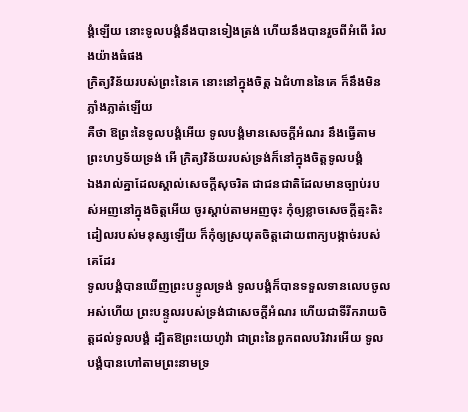ង្គំឡើយ នោះទូលបង្គំនឹងបានទៀងត្រង់ ហើយនឹងបានរួចពីអំពើ រំលងយ៉ាងធំផង
ក្រិត្យវិន័យរបស់ព្រះនៃគេ នោះនៅក្នុងចិត្ត ឯជំហាននៃគេ ក៏នឹងមិនភ្លាំងភ្លាត់ឡើយ
គឺថា ឱព្រះនៃទូលបង្គំអើយ ទូលបង្គំមានសេចក្ដីអំណរ នឹងធ្វើតាមព្រះហឫទ័យទ្រង់ អើ ក្រិត្យវិន័យរបស់ទ្រង់ក៏នៅក្នុងចិត្តទូលបង្គំ
ឯងរាល់គ្នាដែលស្គាល់សេចក្ដីសុចរិត ជាជនជាតិដែលមានច្បាប់របស់អញនៅក្នុងចិត្តអើយ ចូរស្តាប់តាមអញចុះ កុំឲ្យខ្លាចសេចក្ដីត្មះតិះដៀលរបស់មនុស្សឡើយ ក៏កុំឲ្យស្រយុតចិត្តដោយពាក្យបង្កាច់របស់គេដែរ
ទូលបង្គំបានឃើញព្រះបន្ទូលទ្រង់ ទូលបង្គំក៏បានទទួលទានលេបចូលអស់ហើយ ព្រះបន្ទូលរបស់ទ្រង់ជាសេចក្ដីអំណរ ហើយជាទីរីករាយចិត្តដល់ទូលបង្គំ ដ្បិតឱព្រះយេហូវ៉ា ជាព្រះនៃពួកពលបរិវារអើយ ទូលបង្គំបានហៅតាមព្រះនាមទ្រ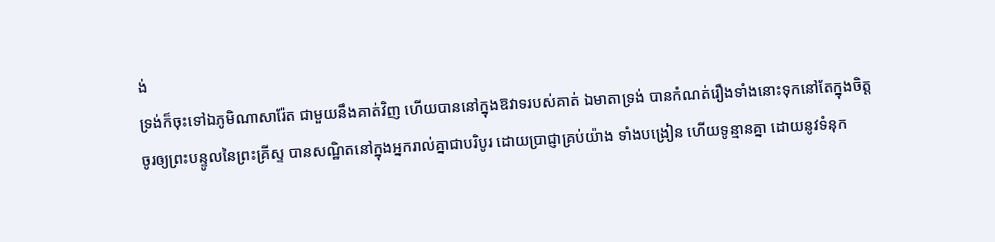ង់
ទ្រង់ក៏ចុះទៅឯភូមិណាសារ៉ែត ជាមួយនឹងគាត់វិញ ហើយបាននៅក្នុងឱវាទរបស់គាត់ ឯមាតាទ្រង់ បានកំណត់រឿងទាំងនោះទុកនៅតែក្នុងចិត្ត
ចូរឲ្យព្រះបន្ទូលនៃព្រះគ្រីស្ទ បានសណ្ឋិតនៅក្នុងអ្នករាល់គ្នាជាបរិបូរ ដោយប្រាជ្ញាគ្រប់យ៉ាង ទាំងបង្រៀន ហើយទូន្មានគ្នា ដោយនូវទំនុក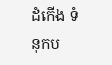ដំកើង ទំនុកប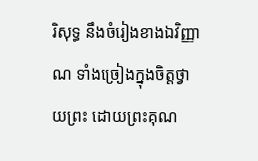រិសុទ្ធ នឹងចំរៀងខាងឯវិញ្ញាណ ទាំងច្រៀងក្នុងចិត្តថ្វាយព្រះ ដោយព្រះគុណ